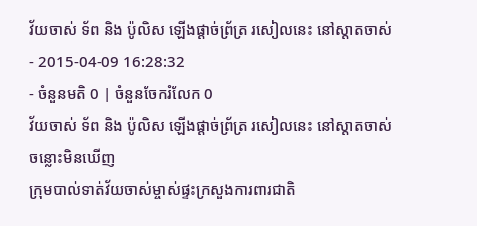វ័យចាស់ ទ័ព និង ប៉ូលិស ឡើងផ្ដាច់ព្រ័ត្រ រសៀលនេះ នៅស្តាតចាស់
- 2015-04-09 16:28:32
- ចំនួនមតិ 0 | ចំនួនចែករំលែក 0
វ័យចាស់ ទ័ព និង ប៉ូលិស ឡើងផ្ដាច់ព្រ័ត្រ រសៀលនេះ នៅស្តាតចាស់
ចន្លោះមិនឃើញ
ក្រុមបាល់ទាត់វ័យចាស់ម្ចាស់ផ្ទះក្រសួងការពារជាតិ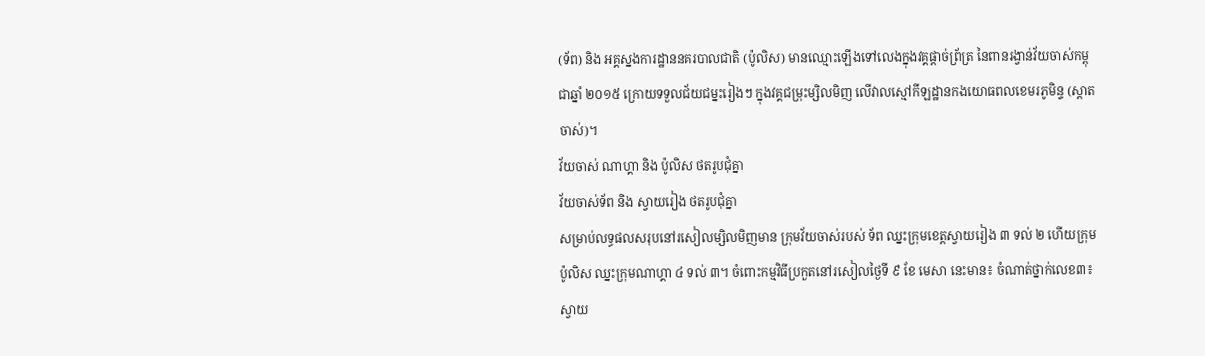(ទ័ព) និង អគ្គស្នងការដ្ឋាននគរបាលជាតិ (ប៉ូលិស) មានឈ្មោះឡើងទៅលេងក្នុងវគ្គផ្ដាច់ព្រ័ត្រ នៃពានរង្វាន់វ័យចាស់កម្ពុជាឆ្នាំ ២០១៥ ក្រោយទទួលជ័យជម្នះរៀងៗ ក្នុងវគ្គជម្រុះម្សិលមិញ លើវាលស្មៅកីឡដ្ឋានកងយោធពលខេមរភូមិន្ទ (ស្ដាតចាស់)។
វ័យចាស់ ណាហ្គា និង ប៉ូលិស ថតរូបជុំគ្នា
វ័យចាស់ទ័ព និង ស្វាយរៀង ថតរូបជុំគ្នា
សម្រាប់លទ្ធផលសរុបនៅរសៀលម្សិលមិញមាន ក្រុមវ័យចាស់របស់ ទ័ព ឈ្នះក្រុមខេត្តស្វាយរៀង ៣ ទល់ ២ ហើយក្រុមប៉ូលិស ឈ្នះក្រុមណាហ្គា ៤ ទល់ ៣។ ចំពោះកម្មវិធីប្រកួតនៅរសៀលថ្ងៃទី ៩ ខែ មេសា នេះមាន៖ ចំណាត់ថ្នាក់លេខ៣៖ ស្វាយ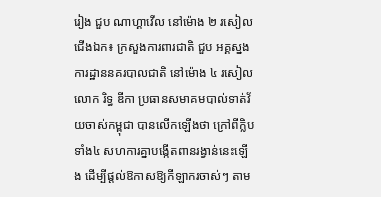រៀង ជួប ណាហ្គាវើល នៅម៉ោង ២ រសៀល ជើងឯក៖ ក្រសួងការពារជាតិ ជួប អគ្គស្នងការដ្ឋាននគរបាលជាតិ នៅម៉ោង ៤ រសៀល លោក រិទ្ធ ឌីកា ប្រធានសមាគមបាល់ទាត់វ័យចាស់កម្ពុជា បានលើកឡើងថា ក្រៅពីក្លិបទាំង៤ សហការគ្នាបង្កើតពានរង្វាន់នេះឡើង ដើម្បីផ្ដល់ឱកាសឱ្យកីឡាករចាស់ៗ តាម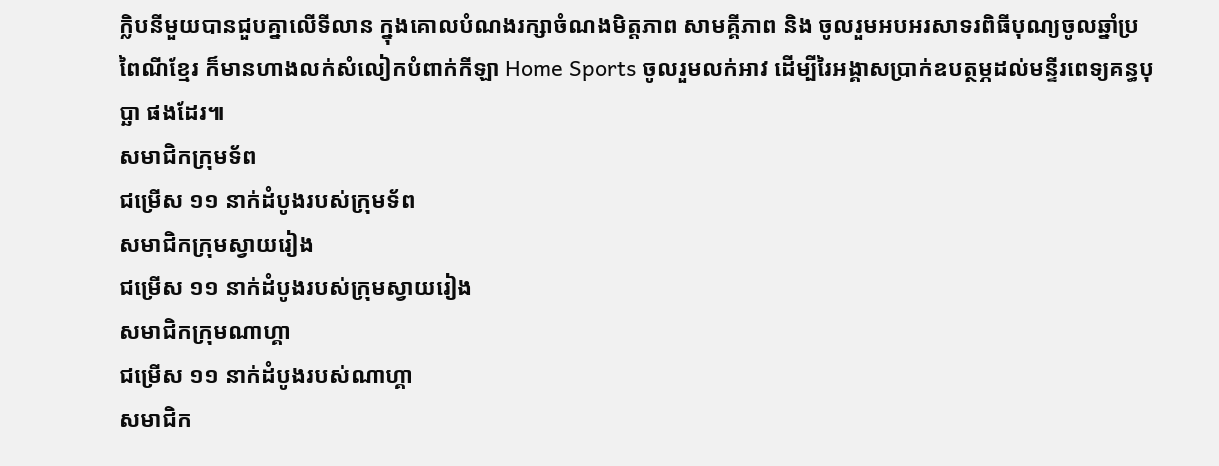ក្លិបនីមួយបានជួបគ្នាលើទីលាន ក្នុងគោលបំណងរក្សាចំណងមិត្តភាព សាមគ្គីភាព និង ចូលរួមអបអរសាទរពិធីបុណ្យចូលឆ្នាំប្រពៃណីខ្មែរ ក៏មានហាងលក់សំលៀកបំពាក់កីឡា Home Sports ចូលរួមលក់អាវ ដើម្បីរៃអង្គាសប្រាក់ឧបត្ថម្ភដល់មន្ទីរពេទ្យគន្ធបុប្ឆា ផងដែរ៕
សមាជិកក្រុមទ័ព
ជម្រើស ១១ នាក់ដំបូងរបស់ក្រុមទ័ព
សមាជិកក្រុមស្វាយរៀង
ជម្រើស ១១ នាក់ដំបូងរបស់ក្រុមស្វាយរៀង
សមាជិកក្រុមណាហ្គា
ជម្រើស ១១ នាក់ដំបូងរបស់ណាហ្គា
សមាជិក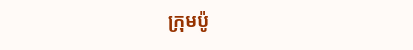ក្រុមប៉ូ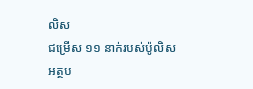លិស
ជម្រើស ១១ នាក់របស់ប៉ូលិស
អត្ថប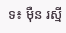ទ៖ ម៉ឺន រស្មី